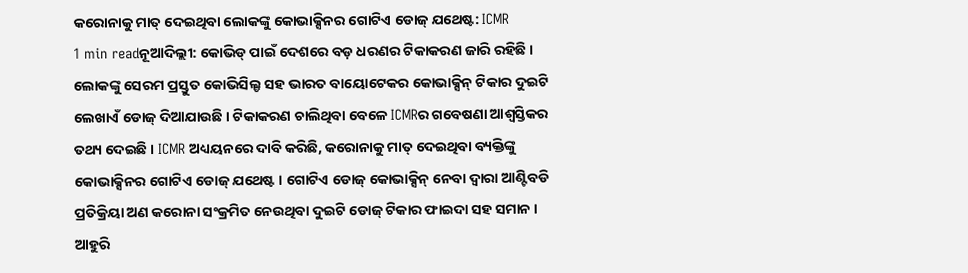କରୋନାକୁ ମାତ୍ ଦେଇଥିବା ଲୋକଙ୍କୁ କୋଭାକ୍ସିନର ଗୋଟିଏ ଡୋଜ୍ ଯଥେଷ୍ଟ: ICMR
1 min readନୂଆଦିଲ୍ଲୀ: କୋଭିଡ୍ ପାଇଁ ଦେଶରେ ବଡ଼ ଧରଣର ଟିକାକରଣ ଜାରି ରହିଛି । ଲୋକଙ୍କୁ ସେରମ ପ୍ରସ୍ତୁତ କୋଭିସିଲ୍ଡ ସହ ଭାରତ ବାୟୋଟେକର କୋଭାକ୍ସିନ୍ ଟିକାର ଦୁଇଟି ଲେଖାଏଁ ଡୋଜ୍ ଦିଆଯାଉଛି । ଟିକାକରଣ ଚାଲିଥିବା ବେଳେ ICMRର ଗବେଷଣା ଆଶ୍ୱସ୍ତିକର ତଥ୍ୟ ଦେଇଛି । ICMR ଅଧ୍ୟୟନରେ ଦାବି କରିଛି, କରୋନାକୁ ମାତ୍ ଦେଇଥିବା ବ୍ୟକ୍ତିଙ୍କୁ କୋଭାକ୍ସିନର ଗୋଟିଏ ଡୋଜ୍ ଯଥେଷ୍ଟ । ଗୋଟିଏ ଡୋଜ୍ କୋଭାକ୍ସିନ୍ ନେବା ଦ୍ୱାରା ଆଣ୍ଟିବଡି ପ୍ରତିକ୍ରିୟା ଅଣ କରୋନା ସଂକ୍ରମିତ ନେଉଥିବା ଦୁଇଟି ଡୋଜ୍ ଟିକାର ଫାଇଦା ସହ ସମାନ ।
ଆହୁରି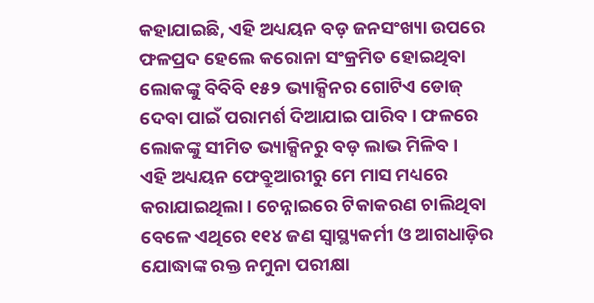କହାଯାଇଛି, ଏହି ଅଧ୍ୟୟନ ବଡ଼ ଜନସଂଖ୍ୟା ଉପରେ ଫଳପ୍ରଦ ହେଲେ କରୋନା ସଂକ୍ରମିତ ହୋଇଥିବା ଲୋକଙ୍କୁ ବିବିବି ୧୫୨ ଭ୍ୟାକ୍ସିନର ଗୋଟିଏ ଡୋଜ୍ ଦେବା ପାଇଁ ପରାମର୍ଶ ଦିଆଯାଇ ପାରିବ । ଫଳରେ ଲୋକଙ୍କୁ ସୀମିତ ଭ୍ୟାକ୍ସିନରୁ ବଡ଼ ଲାଭ ମିଳିବ ।
ଏହି ଅଧ୍ୟୟନ ଫେବ୍ରୁଆରୀରୁ ମେ ମାସ ମଧ୍ୟରେ କରାଯାଇଥିଲା । ଚେନ୍ନାଇରେ ଟିକାକରଣ ଚାଲିଥିବା ବେଳେ ଏଥିରେ ୧୧୪ ଜଣ ସ୍ୱାସ୍ଥ୍ୟକର୍ମୀ ଓ ଆଗଧାଡ଼ିର ଯୋଦ୍ଧାଙ୍କ ରକ୍ତ ନମୁନା ପରୀକ୍ଷା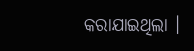କରାଯାଇଥିଲା ।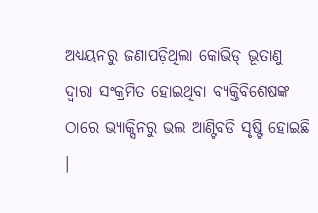ଅଧ୍ୟୟନରୁ ଜଣାପଡ଼ିଥିଲା କୋଭିଡ୍ ଭୂତାଣୁ ଦ୍ୱାରା ସଂକ୍ରମିତ ହୋଇଥିବା ବ୍ୟକ୍ତିବିଶେଷଙ୍କ ଠାରେ ଭ୍ୟାକ୍ସିନରୁ ଭଲ ଆଣ୍ଟିବଡି ସୃଷ୍ଟି ହୋଇଛି ।